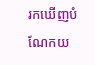រកឃើញបំណែកយ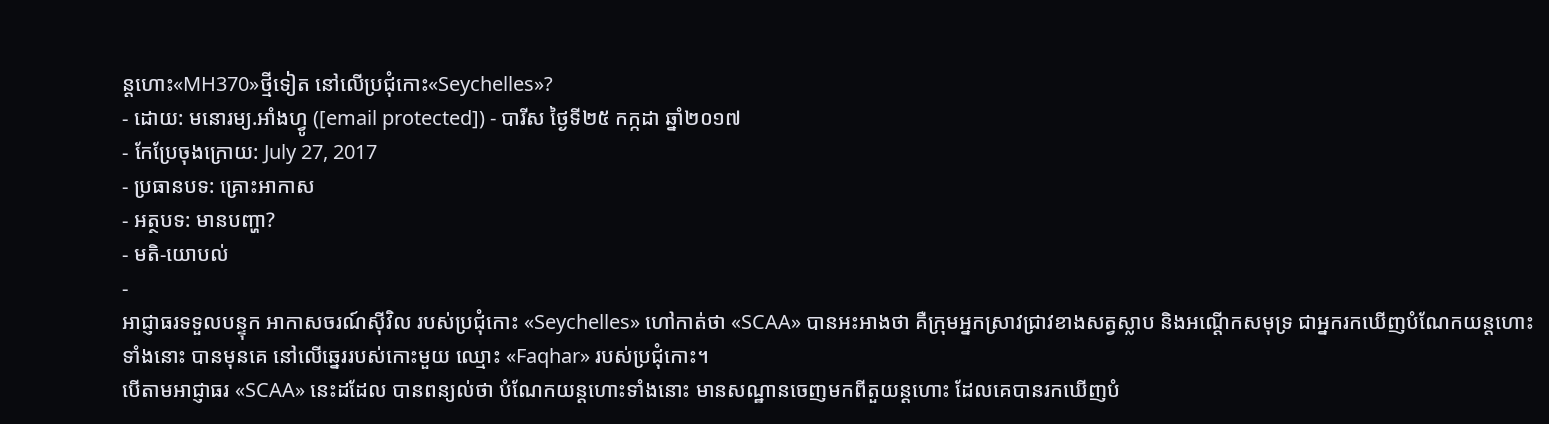ន្ដហោះ«MH370»ថ្មីទៀត នៅលើប្រជុំកោះ«Seychelles»?
- ដោយ: មនោរម្យ.អាំងហ្វូ ([email protected]) - បារីស ថ្ងៃទី២៥ កក្កដា ឆ្នាំ២០១៧
- កែប្រែចុងក្រោយ: July 27, 2017
- ប្រធានបទ: គ្រោះអាកាស
- អត្ថបទ: មានបញ្ហា?
- មតិ-យោបល់
-
អាជ្ញាធរទទួលបន្ទុក អាកាសចរណ៍ស៊ីវិល របស់ប្រជុំកោះ «Seychelles» ហៅកាត់ថា «SCAA» បានអះអាងថា គឺក្រុមអ្នកស្រាវជ្រាវខាងសត្វស្លាប និងអណ្ដើកសមុទ្រ ជាអ្នករកឃើញបំណែកយន្ដហោះទាំងនោះ បានមុនគេ នៅលើឆ្នេររបស់កោះមួយ ឈ្មោះ «Faqhar» របស់ប្រជុំកោះ។
បើតាមអាជ្ញាធរ «SCAA» នេះដដែល បានពន្យល់ថា បំណែកយន្ដហោះទាំងនោះ មានសណ្ឋានចេញមកពីតួយន្ដហោះ ដែលគេបានរកឃើញបំ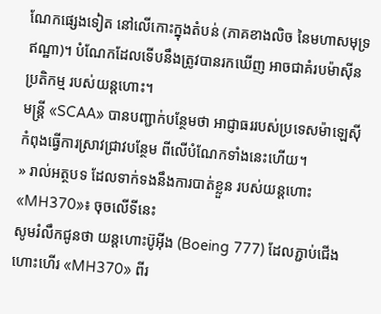ណែកផ្សេងទៀត នៅលើកោះក្នុងតំបន់ (ភាគខាងលិច នៃមហាសមុទ្រឥណ្ឋា)។ បំណែកដែលទើបនឹងត្រូវបានរកឃើញ អាចជាគំរបម៉ាស៊ីនប្រតិកម្ម របស់យន្ដហោះ។
មន្ត្រី «SCAA» បានបញ្ជាក់បន្ថែមថា អាជ្ញាធររបស់ប្រទេសម៉ាឡេស៊ី កំពុងធ្វើការស្រាវជ្រាវបន្ថែម ពីលើបំណែកទាំងនេះហើយ។
» រាល់អត្ថបទ ដែលទាក់ទងនឹងការបាត់ខ្លួន របស់យន្ដហោះ «MH370»៖ ចុចលើទីនេះ
សូមរំលឹកជូនថា យន្ដហោះប៊ូអ៊ីង (Boeing 777) ដែលភ្ជាប់ជើងហោះហើរ «MH370» ពីរ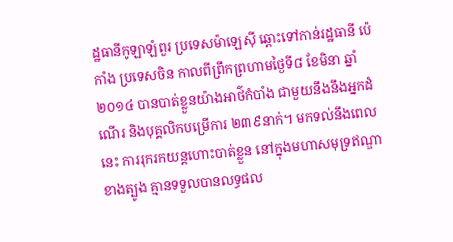ដ្ឋធានីកូឡាឡំពួរ ប្រទេសម៉ាឡេស៊ី ឆ្ពោះទៅកាន់រដ្ឋធានី ប៉េកាំង ប្រទេសចិន កាលពីព្រឹកព្រហាមថ្ងៃទី៨ ខែមិនា ឆ្នាំ២០១៤ បានបាត់ខ្លួនយ៉ាងអាថ៌កំបាំង ជាមួយនឹងនឹងអ្នកដំណើរ និងបុគ្គលិកបម្រើការ ២៣៩នាក់។ មកទល់នឹងពេលនេះ ការរុករកយន្ដហោះបាត់ខ្លួន នៅក្នុងមហាសមុទ្រឥណ្ឌាខាងត្បូង គ្មានទទួលបានលទ្ធផល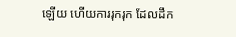ឡើយ ហើយការរុករុក ដែលដឹក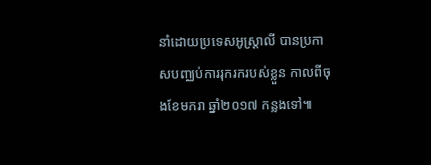នាំដោយប្រទេសអូស្ត្រាលី បានប្រកាសបញ្ឈប់ការរុករករបស់ខ្លួន កាលពីចុងខែមករា ឆ្នាំ២០១៧ កន្លងទៅ៕